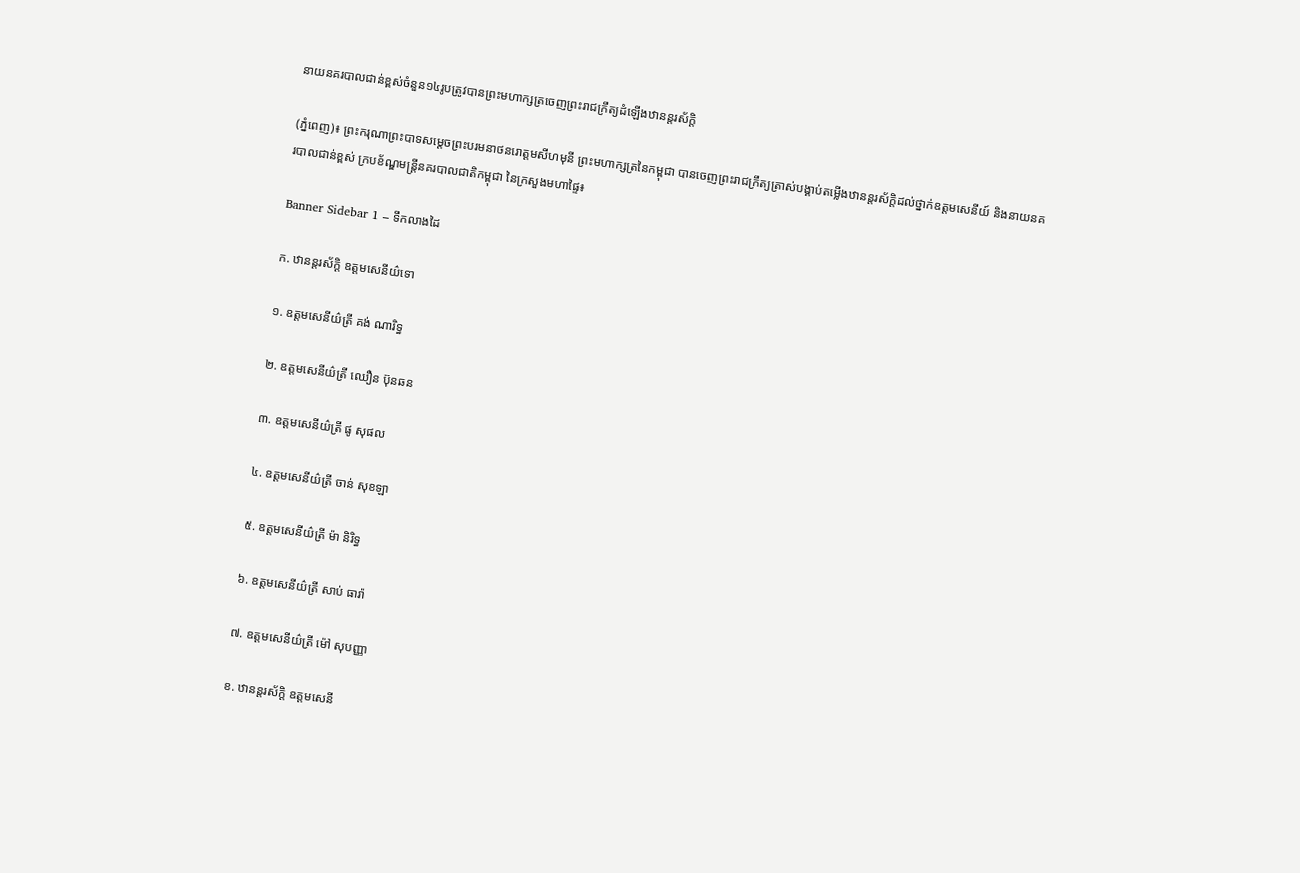នាយនគរបាលជាន់ខ្ពស់ចំនួន១៤រូបត្រូវបានព្រះមហាក្សត្រចេញព្រះរាជក្រឹត្យដំឡើងឋានន្តរស័ក្តិ

(ភ្នំពេញ)៖ ព្រះករុណាព្រះបាទសម្ដេចព្រះបរមនាថនរោត្តមសីហមុនី ព្រះមហាក្សត្រនៃកម្ពុជា បានចេញព្រះរាជក្រឹត្យត្រាស់បង្គាប់តម្លើងឋានន្តរស័ក្តិដល់ថ្នាក់ឧត្តមសេនីយ៍ និងនាយនគរបាលជាន់ខ្ពស់ ក្របខ័ណ្ឌមន្រ្តីនគរបាលជាតិកម្ពុជា នៃក្រសួងមហាផ្ទៃ៖

Banner Sidebar 1 – ទឹកលាងដៃ

ក. ឋានន្តរស័ក្តិ ឧត្តមសេនីយ៌ទោ

១. ឧត្តមសេនីយ៌ត្រី គង់ ណារិទ្ធ

២. ឧត្តមសេនីយ៌ត្រី ឈឿន ប៊ុនឆន

៣. ឧត្តមសេនីយ៌ត្រី ផូ សុផល

៤. ឧត្តមសេនីយ៌ត្រី ចាន់ សុខឡា

៥. ឧត្តមសេនីយ៌ត្រី ម៉ា និរិទ្ធ

៦. ឧត្តមសេនីយ៌ត្រី សាប់ ធារ៉ា

៧. ឧត្តមសេនីយ៌ត្រី ម៉ៅ សុបញ្ញា

ខ. ឋានន្តរស័ក្តិ ឧត្តមសេនី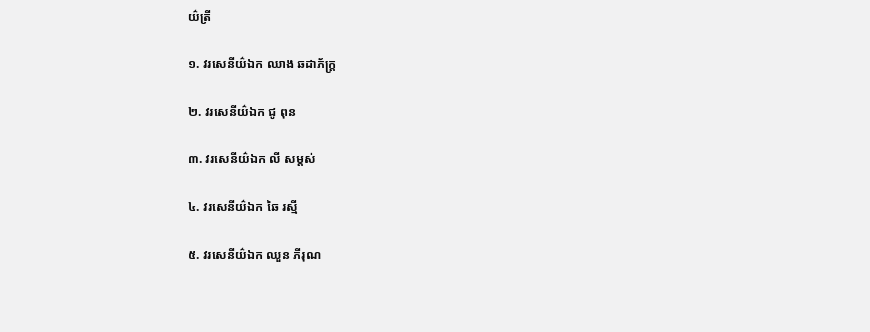យ៌ត្រី

១. វរសេនីយ៌ឯក ឈាង ឆដាភ័ក្ត្រ

២. វរសេនីយ៌ឯក ជូ ពុន

៣. វរសេនីយ៌ឯក លី សម្តស់

៤. វរសេនីយ៌ឯក ឆៃ រស្មី

៥. វរសេនីយ៌ឯក ឈួន ភីរុណ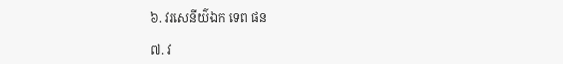៦. វរសេនីយ៌ឯក ទេព ផន

៧. វ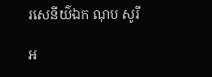រសេនីយ៌ឯក ណុប សូរី

អ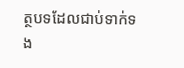ត្ថបទដែលជាប់ទាក់ទង